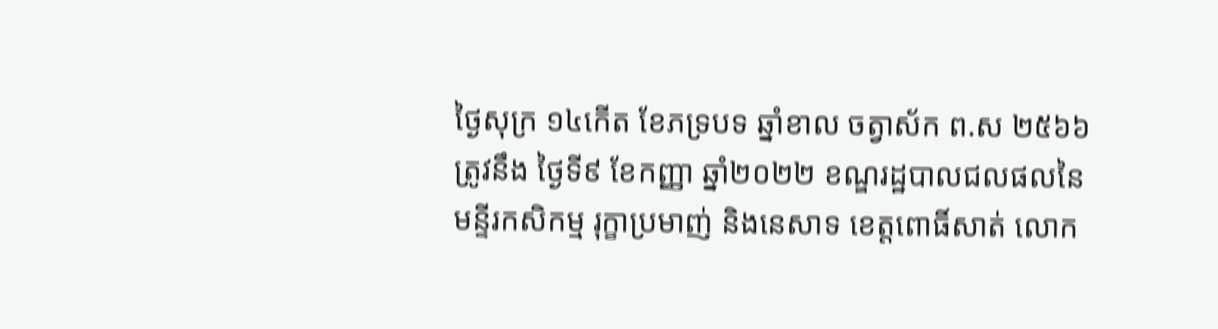ថ្ងៃសុក្រ ១៤កើត ខែភទ្របទ ឆ្នាំខាល ចត្វាស័ក ព.ស ២៥៦៦ ត្រូវនឹង ថ្ងៃទី៩ ខែកញ្ញា ឆ្នាំ២០២២ ខណ្ឌរដ្ឋបាលជលផលនៃមន្ទីរកសិកម្ម រុក្ខាប្រមាញ់ និងនេសាទ ខេត្តពោធិ៍សាត់ លោក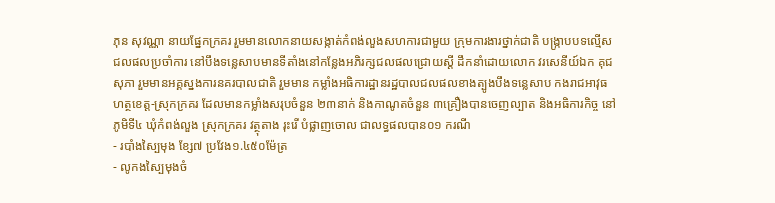ភុន សុវណ្ណា នាយផ្នែកក្រគរ រួមមានលោកនាយសង្កាត់កំពង់លួងសហការជាមួយ ក្រុមការងារថ្នាក់ជាតិ បង្ក្រាបបទល្មើសជលផលប្រចាំការ នៅបឹងទន្លេសាបមានទីតាំងនៅកន្លែងអភិរក្សជលផលជ្រោយស្ដី ដឹកនាំដោយលោក វរសេនីយ៍ឯក គុជ សុភា រួមមានអគ្គស្នងការនគរបាលជាតិ រួមមាន កម្លាំងអធិការដ្ឋានរដ្ឋបាលជលផលខាងត្បូងបឹងទន្លេសាប កងរាជអាវុធហត្ថខេត្ដ-ស្រុកក្រគរ ដែលមានកម្លាំងសរុបចំនួន ២៣នាក់ និងកាណូតចំនួន ៣គ្រឿងបានចេញល្បាត និងអធិការកិច្ច នៅភូមិទី៤ ឃុំកំពង់លួង ស្រុកក្រគរ វត្ថុតាង រុះរើ បំផ្លាញចោល ជាលទ្ធផលបាន០១ ករណី
- របាំងស្បៃមុង ខ្សែ៧ ប្រវែង១.៤៥០ម៉ែត្រ
- លូកងស្បៃមុងចំ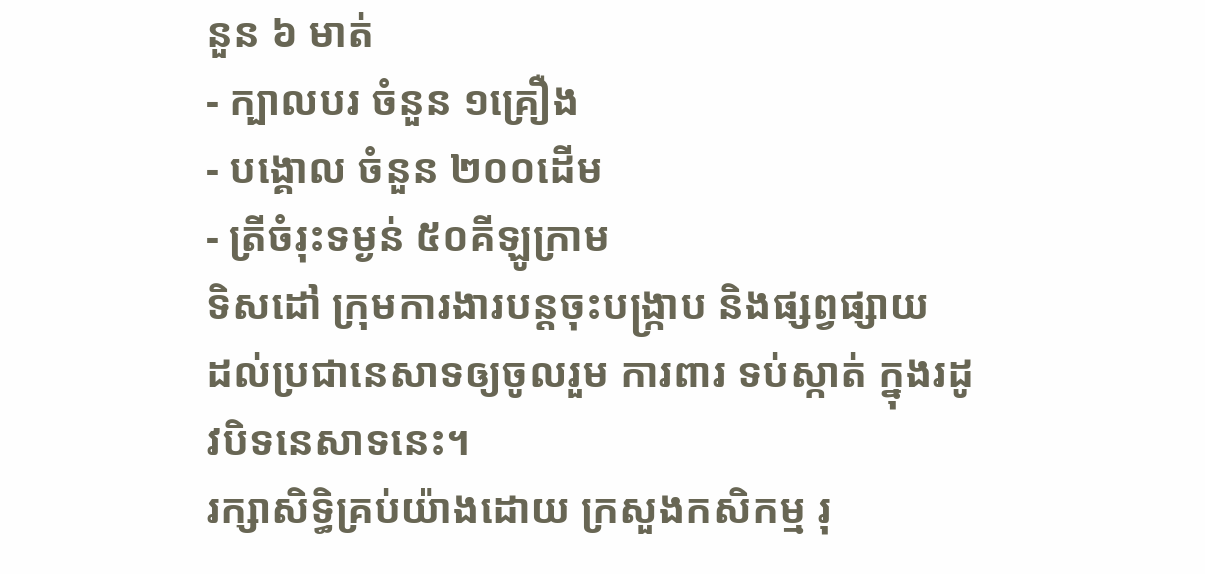នួន ៦ មាត់
- ក្បាលបរ ចំនួន ១គ្រឿង
- បង្គោល ចំនួន ២០០ដើម
- ត្រីចំរុះទម្ងន់ ៥០គីឡូក្រាម
ទិសដៅ ក្រុមការងារបន្ដចុះបង្ក្រាប និងផ្សព្វផ្សាយ
ដល់ប្រជានេសាទឲ្យចូលរួម ការពារ ទប់ស្កាត់ ក្នុងរដូវបិទនេសាទនេះ។
រក្សាសិទិ្ធគ្រប់យ៉ាងដោយ ក្រសួងកសិកម្ម រុ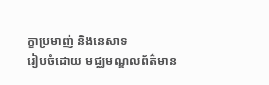ក្ខាប្រមាញ់ និងនេសាទ
រៀបចំដោយ មជ្ឈមណ្ឌលព័ត៌មាន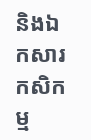និងឯកសារកសិកម្ម